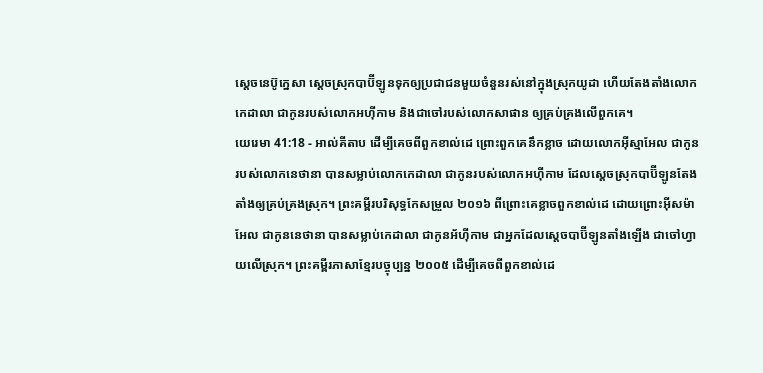ស្តេចនេប៊ូក្នេសា ស្តេចស្រុកបាប៊ីឡូនទុកឲ្យប្រជាជនមួយចំនួនរស់នៅក្នុងស្រុកយូដា ហើយតែងតាំងលោកកេដាលា ជាកូនរបស់លោកអហ៊ីកាម និងជាចៅរបស់លោកសាផាន ឲ្យគ្រប់គ្រងលើពួកគេ។
យេរេមា 41:18 - អាល់គីតាប ដើម្បីគេចពីពួកខាល់ដេ ព្រោះពួកគេនឹកខ្លាច ដោយលោកអ៊ីស្មាអែល ជាកូនរបស់លោកនេថានា បានសម្លាប់លោកកេដាលា ជាកូនរបស់លោកអហ៊ីកាម ដែលស្ដេចស្រុកបាប៊ីឡូនតែងតាំងឲ្យគ្រប់គ្រងស្រុក។ ព្រះគម្ពីរបរិសុទ្ធកែសម្រួល ២០១៦ ពីព្រោះគេខ្លាចពួកខាល់ដេ ដោយព្រោះអ៊ីសម៉ាអែល ជាកូននេថានា បានសម្លាប់កេដាលា ជាកូនអ័ហ៊ីកាម ជាអ្នកដែលស្តេចបាប៊ីឡូនតាំងឡើង ជាចៅហ្វាយលើស្រុក។ ព្រះគម្ពីរភាសាខ្មែរបច្ចុប្បន្ន ២០០៥ ដើម្បីគេចពីពួកខាល់ដេ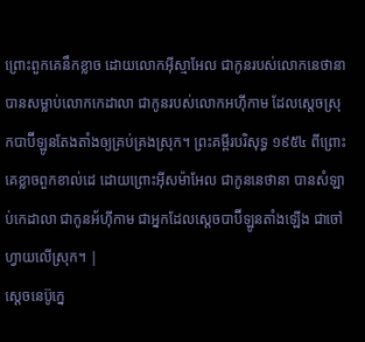ព្រោះពួកគេនឹកខ្លាច ដោយលោកអ៊ីស្មាអែល ជាកូនរបស់លោកនេថានា បានសម្លាប់លោកកេដាលា ជាកូនរបស់លោកអហ៊ីកាម ដែលស្ដេចស្រុកបាប៊ីឡូនតែងតាំងឲ្យគ្រប់គ្រងស្រុក។ ព្រះគម្ពីរបរិសុទ្ធ ១៩៥៤ ពីព្រោះគេខ្លាចពួកខាល់ដេ ដោយព្រោះអ៊ីសម៉ាអែល ជាកូននេថានា បានសំឡាប់កេដាលា ជាកូនអ័ហ៊ីកាម ជាអ្នកដែលស្តេចបាប៊ីឡូនតាំងឡើង ជាចៅហ្វាយលើស្រុក។ |
ស្តេចនេប៊ូក្នេ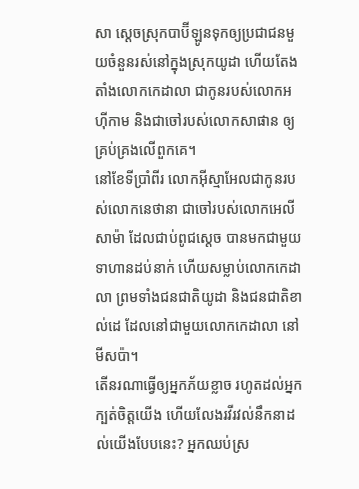សា ស្តេចស្រុកបាប៊ីឡូនទុកឲ្យប្រជាជនមួយចំនួនរស់នៅក្នុងស្រុកយូដា ហើយតែងតាំងលោកកេដាលា ជាកូនរបស់លោកអហ៊ីកាម និងជាចៅរបស់លោកសាផាន ឲ្យគ្រប់គ្រងលើពួកគេ។
នៅខែទីប្រាំពីរ លោកអ៊ីស្មាអែលជាកូនរបស់លោកនេថានា ជាចៅរបស់លោកអេលីសាម៉ា ដែលជាប់ពូជស្តេច បានមកជាមួយទាហានដប់នាក់ ហើយសម្លាប់លោកកេដាលា ព្រមទាំងជនជាតិយូដា និងជនជាតិខាល់ដេ ដែលនៅជាមួយលោកកេដាលា នៅមីសប៉ា។
តើនរណាធ្វើឲ្យអ្នកភ័យខ្លាច រហូតដល់អ្នកក្បត់ចិត្តយើង ហើយលែងរវីរវល់នឹកនាដល់យើងបែបនេះ? អ្នកឈប់ស្រ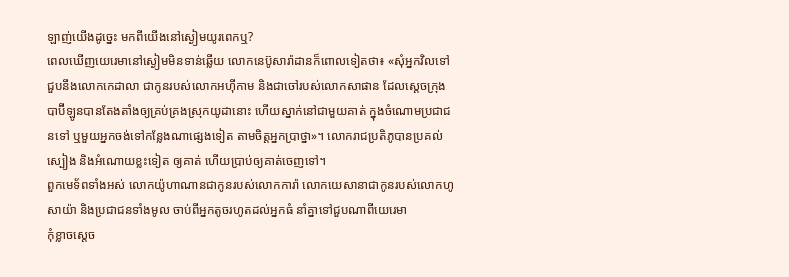ឡាញ់យើងដូច្នេះ មកពីយើងនៅស្ងៀមយូរពេកឬ?
ពេលឃើញយេរេមានៅស្ងៀមមិនទាន់ឆ្លើយ លោកនេប៊ូសារ៉ាដានក៏ពោលទៀតថា៖ «សុំអ្នកវិលទៅជួបនឹងលោកកេដាលា ជាកូនរបស់លោកអហ៊ីកាម និងជាចៅរបស់លោកសាផាន ដែលស្តេចក្រុងបាប៊ីឡូនបានតែងតាំងឲ្យគ្រប់គ្រងស្រុកយូដានោះ ហើយស្នាក់នៅជាមួយគាត់ ក្នុងចំណោមប្រជាជនទៅ ឬមួយអ្នកចង់ទៅកន្លែងណាផ្សេងទៀត តាមចិត្តអ្នកប្រាថ្នា»។ លោករាជប្រតិភូបានប្រគល់ស្បៀង និងអំណោយខ្លះទៀត ឲ្យគាត់ ហើយប្រាប់ឲ្យគាត់ចេញទៅ។
ពួកមេទ័ពទាំងអស់ លោកយ៉ូហាណានជាកូនរបស់លោកការ៉ា លោកយេសានាជាកូនរបស់លោកហូសាយ៉ា និងប្រជាជនទាំងមូល ចាប់ពីអ្នកតូចរហូតដល់អ្នកធំ នាំគ្នាទៅជួបណាពីយេរេមា
កុំខ្លាចស្ដេច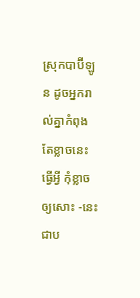ស្រុកបាប៊ីឡូន ដូចអ្នករាល់គ្នាកំពុងតែខ្លាចនេះធ្វើអ្វី កុំខ្លាចឲ្យសោះ -នេះជាប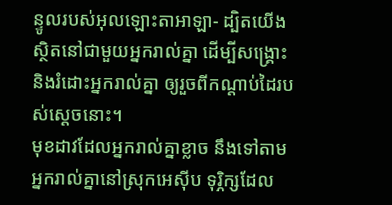ន្ទូលរបស់អុលឡោះតាអាឡា- ដ្បិតយើងស្ថិតនៅជាមួយអ្នករាល់គ្នា ដើម្បីសង្គ្រោះ និងរំដោះអ្នករាល់គ្នា ឲ្យរួចពីកណ្ដាប់ដៃរបស់ស្ដេចនោះ។
មុខដាវដែលអ្នករាល់គ្នាខ្លាច នឹងទៅតាមអ្នករាល់គ្នានៅស្រុកអេស៊ីប ទុរ្ភិក្សដែល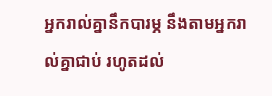អ្នករាល់គ្នានឹកបារម្ភ នឹងតាមអ្នករាល់គ្នាជាប់ រហូតដល់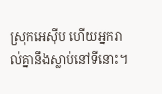ស្រុកអេស៊ីប ហើយអ្នករាល់គ្នានឹងស្លាប់នៅទីនោះ។